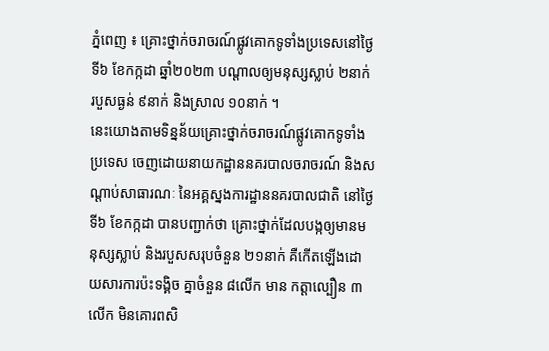ភ្នំពេញ ៖ គ្រោះថ្នាក់ចរាចរណ៍ផ្លូវគោកទូទាំងប្រទេសនៅថ្ងៃទី៦ ខែកក្កដា ឆ្នាំ២០២៣ បណ្តាលឲ្យមនុស្សស្លាប់ ២នាក់ របួសធ្ងន់ ៩នាក់ និងស្រាល ១០នាក់ ។
នេះយោងតាមទិន្នន័យគ្រោះថ្នាក់ចរាចរណ៍ផ្លូវគោកទូទាំងប្រទេស ចេញដោយនាយកដ្ឋាននគរបាលចរាចរណ៍ និងសណ្តាប់សាធារណៈ នៃអគ្គស្នងការដ្ឋាននគរបាលជាតិ នៅថ្ងៃទី៦ ខែកក្កដា បានបញ្ជាក់ថា គ្រោះថ្នាក់ដែលបង្កឲ្យមានមនុស្សស្លាប់ និងរបួសសរុបចំនួន ២១នាក់ គឺកើតឡើងដោយសារការប៉ះទង្គិច គ្នាចំនួន ៨លើក មាន កត្តាល្បឿន ៣លើក មិនគោរពសិ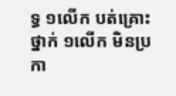ទ្ធ ១លើក បត់គ្រោះថ្នាក់ ១លើក មិនប្រកា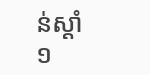ន់ស្តាំ ១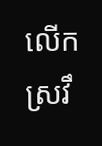លើក ស្រវឹ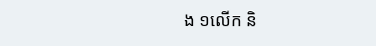ង ១លើក និ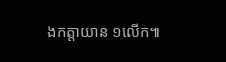ងកត្តាយាន ១លើក៕